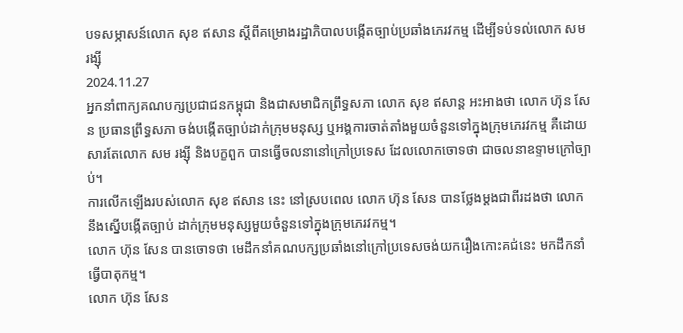បទសម្ភាសន៍លោក សុខ ឥសាន ស្ដីពីគម្រោងរដ្ឋាភិបាលបង្កើតច្បាប់ប្រឆាំងភេរវកម្ម ដើម្បីទប់ទល់លោក សម រង្ស៊ី
2024.11.27
អ្នកនាំពាក្យគណបក្សប្រជាជនកម្ពុជា និងជាសមាជិកព្រឹទ្ធសភា លោក សុខ ឥសាន្ត អះអាងថា លោក ហ៊ុន សែន ប្រធានព្រឹទ្ធសភា ចង់បង្កើតច្បាប់ដាក់ក្រុមមនុស្ស ឬអង្គការចាត់តាំងមួយចំនួនទៅក្នុងក្រុមភេរវកម្ម គឺដោយសារតែលោក សម រង្ស៊ី និងបក្ខពួក បានធ្វើចលនានៅក្រៅប្រទេស ដែលលោកចោទថា ជាចលនាឧទ្ទាមក្រៅច្បាប់។
ការលើកឡើងរបស់លោក សុខ ឥសាន នេះ នៅស្របពេល លោក ហ៊ុន សែន បានថ្លែងម្ដងជាពីរដងថា លោកនឹងស្នើបង្កើតច្បាប់ ដាក់ក្រុមមនុស្សមួយចំនួនទៅក្នុងក្រុមភេរវកម្ម។
លោក ហ៊ុន សែន បានចោទថា មេដឹកនាំគណបក្សប្រឆាំងនៅក្រៅប្រទេសចង់យករឿងកោះគជ់នេះ មកដឹកនាំធ្វើបាតុកម្ម។
លោក ហ៊ុន សែន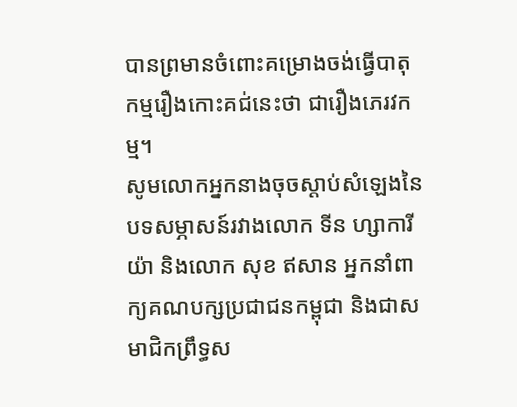បានព្រមានចំពោះគម្រោងចង់ធ្វើបាតុកម្មរឿងកោះគជ់នេះថា ជារឿងភេរវកម្ម។
សូមលោកអ្នកនាងចុចស្ដាប់សំឡេងនៃបទសម្ភាសន៍រវាងលោក ទីន ហ្សាការីយ៉ា និងលោក សុខ ឥសាន អ្នកនាំពាក្យគណបក្សប្រជាជនកម្ពុជា និងជាសមាជិកព្រឹទ្ធស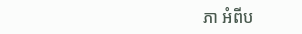ភា អំពីប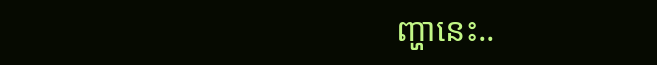ញ្ហានេះ..